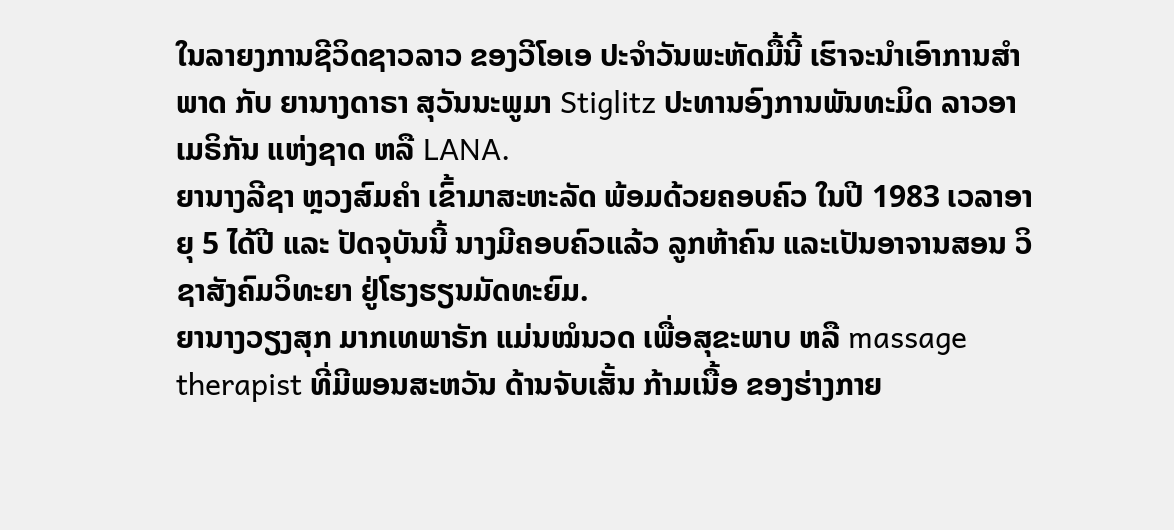ໃນລາຍງການຊີວິດຊາວລາວ ຂອງວີໂອເອ ປະຈຳວັນພະຫັດມື້ນີ້ ເຮົາຈະນຳເອົາການສຳພາດ ກັບ ຍານາງດາຣາ ສຸວັນນະພູມາ Stiglitz ປະທານອົງການພັນທະມິດ ລາວອາເມຣິກັນ ແຫ່ງຊາດ ຫລື LANA.
ຍານາງລີຊາ ຫຼວງສົມຄຳ ເຂົ້າມາສະຫະລັດ ພ້ອມດ້ວຍຄອບຄົວ ໃນປີ 1983 ເວລາອາຍຸ 5 ໄດ້ປີ ແລະ ປັດຈຸບັນນີ້ ນາງມີຄອບຄົວແລ້ວ ລູກຫ້າຄົນ ແລະເປັນອາຈານສອນ ວິຊາສັງຄົມວິທະຍາ ຢູ່ໂຮງຮຽນມັດທະຍົມ.
ຍານາງວຽງສຸກ ມາກເທພາຣັກ ແມ່ນໝໍນວດ ເພື່ອສຸຂະພາບ ຫລື massage therapist ທີ່ມີພອນສະຫວັນ ດ້ານຈັບເສັ້ນ ກ້າມເນື້ອ ຂອງຮ່າງກາຍ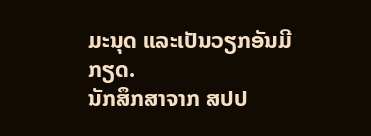ມະນຸດ ແລະເປັນວຽກອັນມີກຽດ.
ນັກສຶກສາຈາກ ສປປ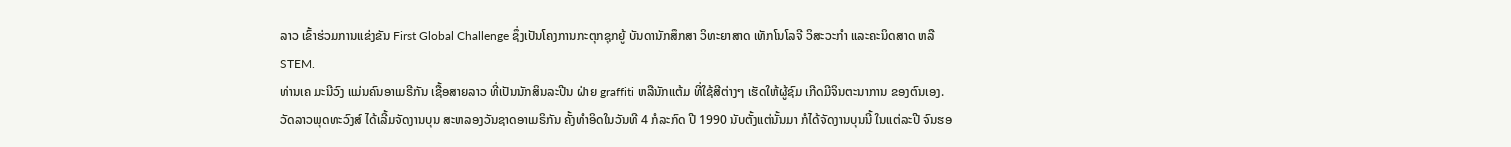ລາວ ເຂົ້າຮ່ວມການແຂ່ງຂັນ First Global Challenge ຊຶ່ງເປັນໂຄງການກະຕຸກຊຸກຍູ້ ບັນດານັກສຶກສາ ວິທະຍາສາດ ເທັກໂນໂລຈີ ວິສະວະກຳ ແລະຄະນິດສາດ ຫລື STEM.
ທ່ານເຄ ມະນີວົງ ແມ່ນຄົນອາເມຣີກັນ ເຊື້ອສາຍລາວ ທີ່ເປັນນັກສິນລະປີນ ຝ່າຍ graffiti ຫລືນັກແຕ້ມ ທີ່ໃຊ້ສີຕ່າງໆ ເຮັດໃຫ້ຜູ້ຊົມ ເກີດມີຈິນຕະນາການ ຂອງຕົນເອງ.
ວັດລາວພຸດທະວົງສ໌ ໄດ້ເລີ້ມຈັດງານບຸນ ສະຫລອງວັນຊາດອາເມຣິກັນ ຄັ້ງທຳອິດໃນວັນທີ 4 ກໍລະກົດ ປີ 1990 ນັບຕັ້ງແຕ່ນັ້ນມາ ກໍໄດ້ຈັດງານບຸນນີ້ ໃນແຕ່ລະປີ ຈົນຮອ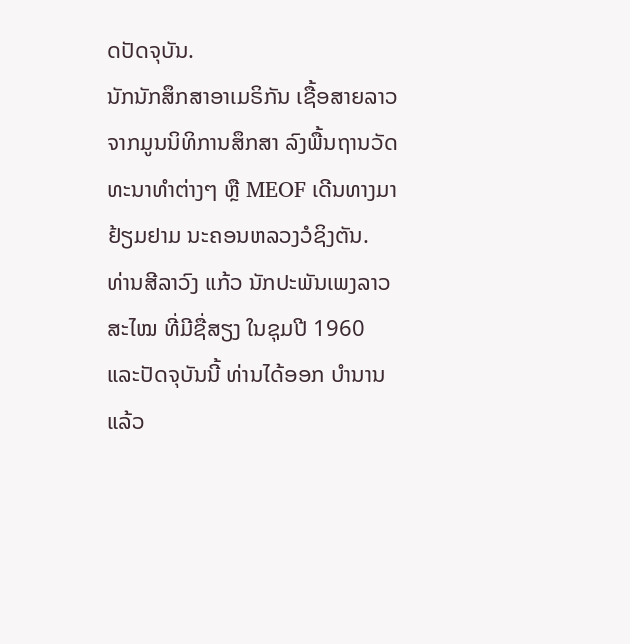ດປັດຈຸບັນ.
ນັກນັກສຶກສາອາເມຣິກັນ ເຊື້ອສາຍລາວ ຈາກມູນນິທິການສຶກສາ ລົງພື້ນຖານວັດທະນາທຳຕ່າງໆ ຫຼື MEOF ເດີນທາງມາຢ້ຽມຢາມ ນະຄອນຫລວງວໍຊິງຕັນ.
ທ່ານສີລາວົງ ແກ້ວ ນັກປະພັນເພງລາວສະໄໝ ທີ່ມີຊື່ສຽງ ໃນຊຸມປີ 1960 ແລະປັດຈຸບັນນີ້ ທ່ານໄດ້ອອກ ບຳນານແລ້ວ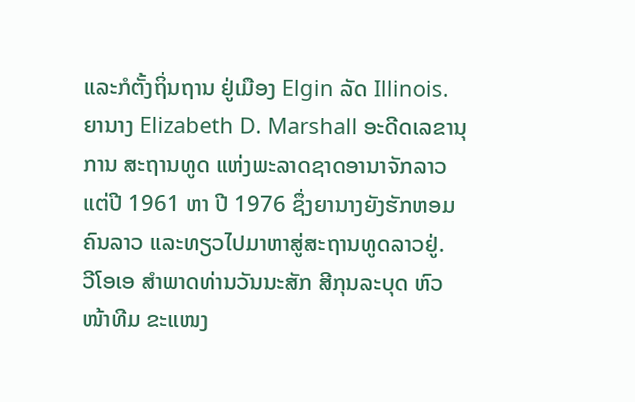ແລະກໍຕັ້ງຖິ່ນຖານ ຢູ່ເມືອງ Elgin ລັດ Illinois.
ຍານາງ Elizabeth D. Marshall ອະດີດເລຂານຸການ ສະຖານທູດ ແຫ່ງພະລາດຊາດອານາຈັກລາວ ແຕ່ປີ 1961 ຫາ ປີ 1976 ຊຶ່ງຍານາງຍັງຮັກຫອມຄົນລາວ ແລະທຽວໄປມາຫາສູ່ສະຖານທູດລາວຢູ່.
ວີໂອເອ ສຳພາດທ່ານວັນນະສັກ ສີກຸນລະບຸດ ຫົວໜ້າທີມ ຂະແໜງ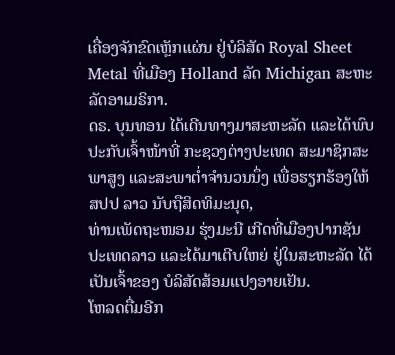ເຄື່ອງຈັກຂົດເຫຼັກແຜ່ນ ຢູ່ບໍລິສັດ Royal Sheet Metal ທີ່ເມືອງ Holland ລັດ Michigan ສະຫະລັດອາເມຣິກາ.
ດຣ. ບຸນທອນ ໄດ້ເດີນທາງມາສະຫະລັດ ແລະໄດ້ພົບປະກັບເຈົ້າໜ້າທີ່ ກະຊວງຕ່າງປະເທດ ສະມາຊິກສະພາສູງ ແລະສະພາຕໍ່າຈຳນວນນຶ່ງ ເພື່ອຮຽກຮ້ອງໃຫ້ ສປປ ລາວ ນັບຖືສິດທິມະນຸດ,
ທ່ານເພັດຖະໜອມ ຮຸ່ງມະນີ ເກີດທີ່ເມືອງປາກຊັນ ປະເທດລາວ ແລະໄດ້ມາເຕີບໃຫຍ່ ຢູ່ໃນສະຫະລັດ ໄດ້ເປັນເຈົ້າຂອງ ບໍລິສັດສ້ອມແປງອາຍເຢັນ.
ໂຫລດຕື່ມອີກ